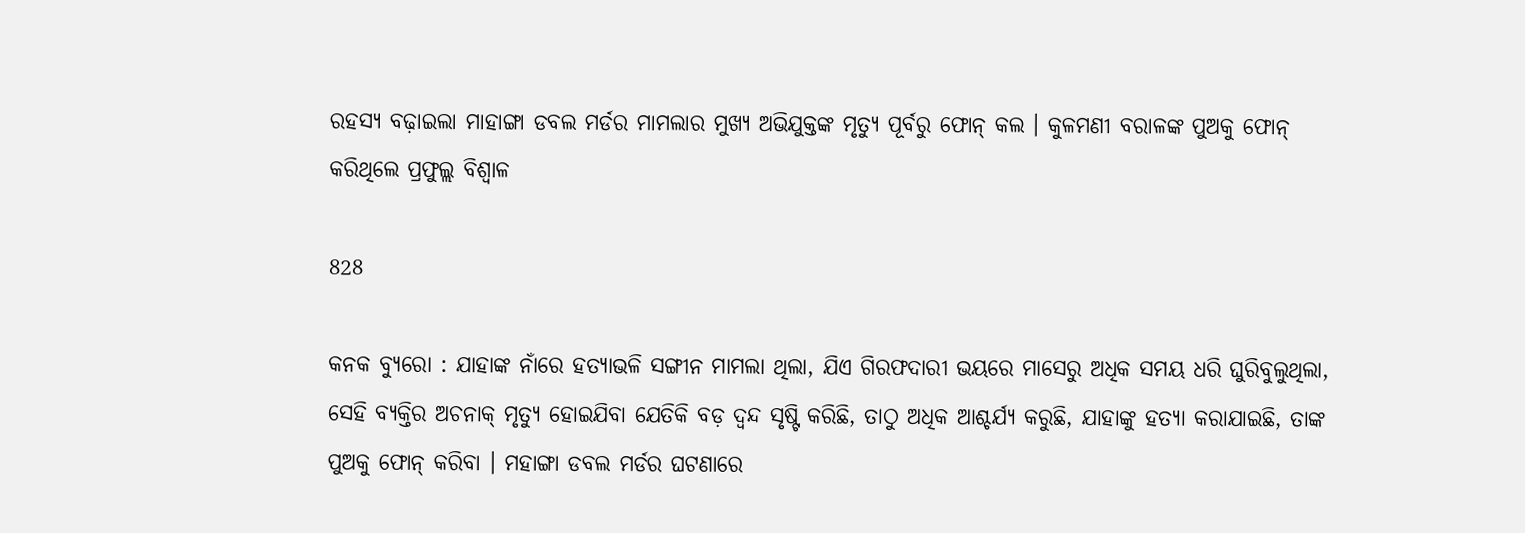ରହସ୍ୟ ବଢ଼ାଇଲା ମାହାଙ୍ଗା ଡବଲ ମର୍ଡର ମାମଲାର ମୁଖ୍ୟ ଅଭିଯୁକ୍ତଙ୍କ ମୃତ୍ୟୁ ପୂର୍ବରୁ ଫୋନ୍ କଲ । କୁଳମଣୀ ବରାଳଙ୍କ ପୁଅକୁ ଫୋନ୍ କରିଥିଲେ ପ୍ରଫୁଲ୍ଲ ବିଶ୍ୱାଳ

828

କନକ ବ୍ୟୁରୋ : ଯାହାଙ୍କ ନାଁରେ ହତ୍ୟାଭଳି ସଙ୍ଗୀନ ମାମଲା ଥିଲା, ଯିଏ ଗିରଫଦାରୀ ଭୟରେ ମାସେରୁ ଅଧିକ ସମୟ ଧରି ଘୁରିବୁଲୁଥିଲା, ସେହି ବ୍ୟକ୍ତିର ଅଚନାକ୍ ମୃତ୍ୟୁ ହୋଇଯିବା ଯେତିକି ବଡ଼ ଦ୍ୱନ୍ଦ ସୃଷ୍ଟି କରିଛି, ତାଠୁ ଅଧିକ ଆଶ୍ଚର୍ଯ୍ୟ କରୁଛି, ଯାହାଙ୍କୁ ହତ୍ୟା କରାଯାଇଛି, ତାଙ୍କ ପୁଅକୁ ଫୋନ୍ କରିବା । ମହାଙ୍ଗା ଡବଲ ମର୍ଡର ଘଟଣାରେ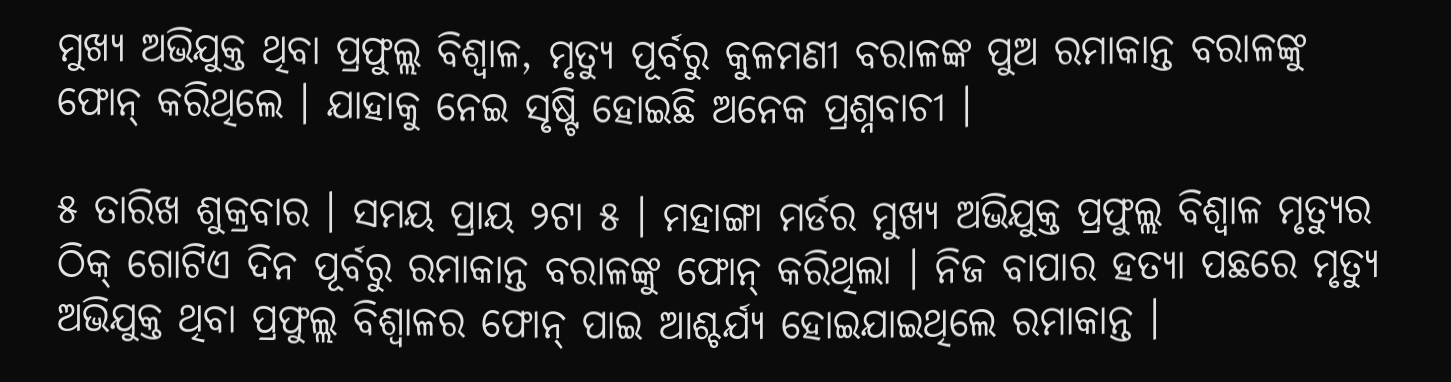ମୁଖ୍ୟ ଅଭିଯୁକ୍ତ ଥିବା ପ୍ରଫୁଲ୍ଲ ବିଶ୍ୱାଳ, ମୃତ୍ୟୁ ପୂର୍ବରୁ କୁଳମଣୀ ବରାଳଙ୍କ ପୁଅ ରମାକାନ୍ତ ବରାଳଙ୍କୁ ଫୋନ୍ କରିଥିଲେ । ଯାହାକୁ ନେଇ ସୃଷ୍ଟି ହୋଇଛି ଅନେକ ପ୍ରଶ୍ନବାଚୀ ।

୫ ତାରିଖ ଶୁକ୍ରବାର । ସମୟ ପ୍ରାୟ ୨ଟା ୫ । ମହାଙ୍ଗା ମର୍ଡର ମୁଖ୍ୟ ଅଭିଯୁକ୍ତ ପ୍ରଫୁଲ୍ଲ ବିଶ୍ୱାଳ ମୃତ୍ୟୁର ଠିକ୍ ଗୋଟିଏ ଦିନ ପୂର୍ବରୁ ରମାକାନ୍ତ ବରାଳଙ୍କୁ ଫୋନ୍ କରିଥିଲା । ନିଜ ବାପାର ହତ୍ୟା ପଛରେ ମୃତ୍ୟୁ ଅଭିଯୁକ୍ତ ଥିବା ପ୍ରଫୁଲ୍ଲ ବିଶ୍ୱାଳର ଫୋନ୍ ପାଇ ଆଶ୍ଚର୍ଯ୍ୟ ହୋଇଯାଇଥିଲେ ରମାକାନ୍ତ ।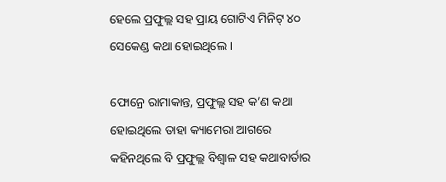ହେଲେ ପ୍ରଫୁଲ୍ଲ ସହ ପ୍ରାୟ ଗୋଟିଏ ମିନିଟ୍ ୪୦ ସେକେଣ୍ଡ କଥା ହୋଇଥିଲେ ।

ଫୋନ୍ରେ ରାମାକାନ୍ତ, ପ୍ରଫୁଲ୍ଲ ସହ କ’ଣ କଥା ହୋଇଥିଲେ ତାହା କ୍ୟାମେରା ଆଗରେ କହିନଥିଲେ ବି ପ୍ରଫୁଲ୍ଲ ବିଶ୍ୱାଳ ସହ କଥାବାର୍ତାର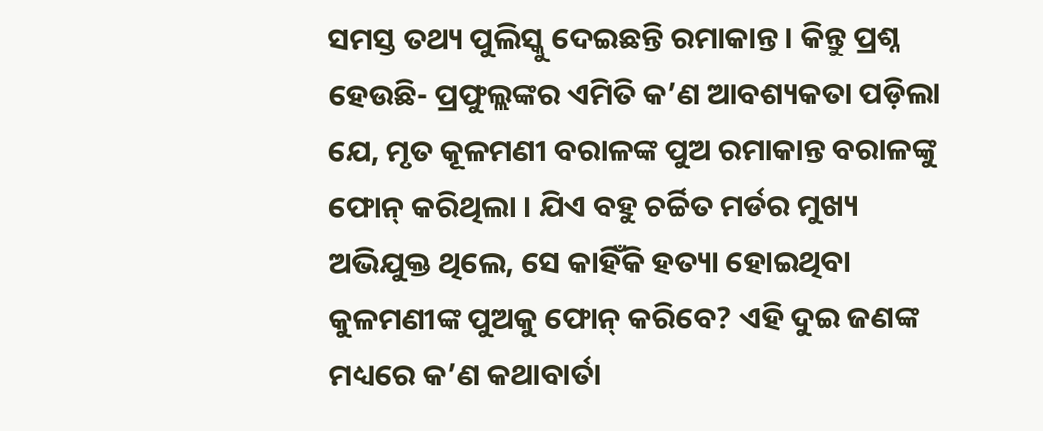ସମସ୍ତ ତଥ୍ୟ ପୁଲିସ୍କୁ ଦେଇଛନ୍ତି ରମାକାନ୍ତ । କିନ୍ତୁ ପ୍ରଶ୍ନ ହେଉଛି- ପ୍ରଫୁଲ୍ଲଙ୍କର ଏମିତି କ’ଣ ଆବଶ୍ୟକତା ପଡ଼ିଲା ଯେ, ମୃତ କୂଳମଣୀ ବରାଳଙ୍କ ପୁଅ ରମାକାନ୍ତ ବରାଳଙ୍କୁ ଫୋନ୍ କରିଥିଲା । ଯିଏ ବହୁ ଚର୍ଚ୍ଚିତ ମର୍ଡର ମୁଖ୍ୟ ଅଭିଯୁକ୍ତ ଥିଲେ, ସେ କାହିଁକି ହତ୍ୟା ହୋଇଥିବା କୁଳମଣୀଙ୍କ ପୁଅକୁ ଫୋନ୍ କରିବେ? ଏହି ଦୁଇ ଜଣଙ୍କ ମଧ୍ୟରେ କ’ଣ କଥାବାର୍ତା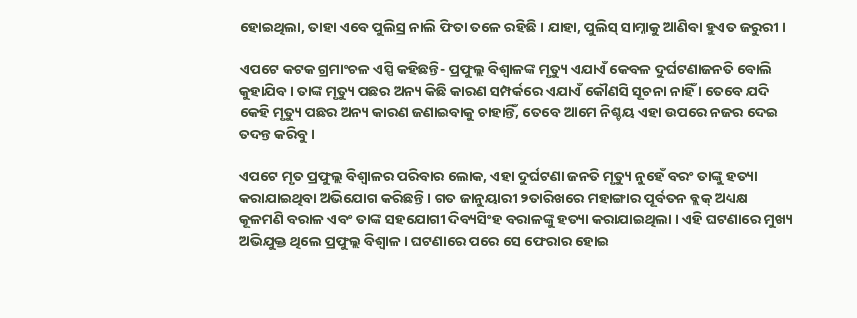ହୋଇଥିଲା, ତାହା ଏବେ ପୁଲିସ୍ର ନାଲି ଫିତା ତଳେ ରହିଛି । ଯାହା, ପୁଲିସ୍ ସାମ୍ନାକୁ ଆଣିବା ହୁଏତ ଜରୁରୀ ।

ଏପଟେ କଟକ ଗ୍ରମାଂଚଳ ଏସ୍ପି କହିଛନ୍ତି- ପ୍ରଫୁଲ୍ଲ ବିଶ୍ୱାଳଙ୍କ ମୃତ୍ୟୁ ଏଯାଏଁ କେବଳ ଦୁର୍ଘଟଣାଜନତି ବୋଲି କୁହାଯିବ । ତାଙ୍କ ମୃତ୍ୟୁ ପଛର ଅନ୍ୟ କିଛି କାରଣ ସମ୍ପର୍କରେ ଏଯାଏଁ କୌଣସି ସୂଚନା ନାହିଁ । ତେବେ ଯଦି କେହି ମୃତ୍ୟୁ ପଛର ଅନ୍ୟ କାରଣ ଜଣାଇବାକୁ ଚାହାନ୍ତିଁ, ତେବେ ଆମେ ନିଶ୍ଚୟ ଏହା ଉପରେ ନଜର ଦେଇ ତଦନ୍ତ କରିବୁ ।

ଏପଟେ ମୃତ ପ୍ରଫୁଲ୍ଲ ବିଶ୍ୱାଳର ପରିବାର ଲୋକ, ଏହା ଦୁର୍ଘଟଣା ଜନତି ମୃତ୍ୟୁ ନୁହେଁ ବରଂ ତାଙ୍କୁ ହତ୍ୟା କରାଯାଇଥିବା ଅଭିଯୋଗ କରିଛନ୍ତି । ଗତ ଜାନୁୟାରୀ ୨ତାରିଖରେ ମହାଙ୍ଗାର ପୂର୍ବତନ ବ୍ଲକ୍ ଅଧ୍ୟକ୍ଷ କୂଳମଣି ବରାଳ ଏବଂ ତାଙ୍କ ସହଯୋଗୀ ଦିବ୍ୟସିଂହ ବରାଳଙ୍କୁ ହତ୍ୟା କରାଯାଇଥିଲା । ଏହି ଘଟଣାରେ ମୁଖ୍ୟ ଅଭିଯୁକ୍ତ ଥିଲେ ପ୍ରଫୁଲ୍ଲ ବିଶ୍ୱାଳ । ଘଟଣାରେ ପରେ ସେ ଫେରାର ହୋଇ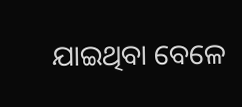ଯାଇଥିବା ବେଳେ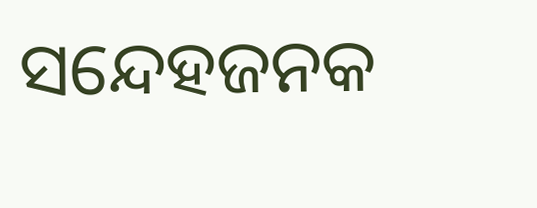ସନ୍ଦେହଜନକ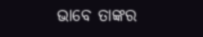ଭାବେ ତାଙ୍କର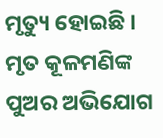ମୃତ୍ୟୁ ହୋଇଛି । ମୃତ କୂଳମଣିଙ୍କ ପୁଅର ଅଭିଯୋଗ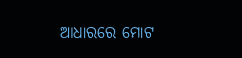ଆଧାରରେ ମୋଟ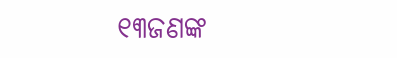୧୩ଜଣଙ୍କ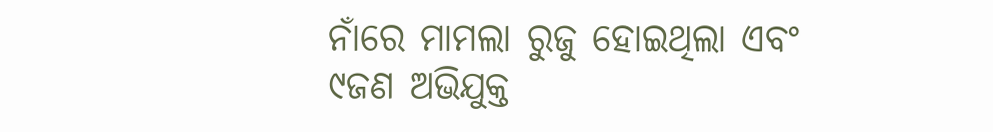ନାଁରେ ମାମଲା ରୁଜୁ ହୋଇଥିଲା ଏବଂ ୯ଜଣ ଅଭିଯୁକ୍ତ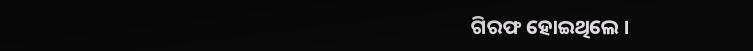ଗିରଫ ହୋଇଥିଲେ ।